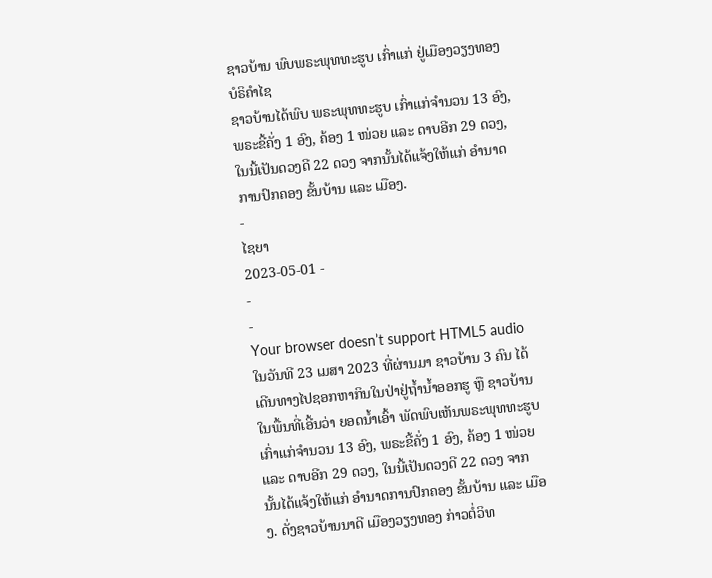ຊາວບ້ານ ພົບພຣະພຸທທະຮູບ ເກົ່າແກ່ ຢູ່ເມືອງວຽງທອງ ບໍຣິຄຳໄຊ
ຊາວບ້ານໄດ້ພົບ ພຣະພຸທທະຮູບ ເກົ່າແກ່ຈຳນວນ 13 ອົງ, ພຣະຂີ້ຄັ່ງ 1 ອົງ, ຄ້ອງ 1 ໜ່ວຍ ແລະ ດາບອີກ 29 ດວງ, ໃນນີ້ເປັນດວງດີ 22 ດວງ ຈາກນັ້ນໄດ້ແຈ້ງໃຫ້ແກ່ ອຳນາດການປົກຄອງ ຂັ້ນບ້ານ ແລະ ເມືອງ.
-
ໄຊຍາ
2023-05-01 -
-
-
Your browser doesn’t support HTML5 audio
ໃນວັນທີ 23 ເມສາ 2023 ທີ່ຜ່ານມາ ຊາວບ້ານ 3 ຄົນ ໄດ້ເດີນທາງໄປຊອກຫາກິນໃນປ່າຢູ່ຖໍ້ານໍ້າອອກຮູ ຫຼື ຊາວບ້ານໃນພື້ນທີ່ເອີ້ນວ່າ ຍອດນໍ້າເອົ້າ ພັດພົບເຫັນພຣະພຸທທະຮູບ ເກົ່າແກ່ຈຳນວນ 13 ອົງ, ພຣະຂີ້ຄັ່ງ 1 ອົງ, ຄ້ອງ 1 ໜ່ວຍ ແລະ ດາບອີກ 29 ດວງ, ໃນນີ້ເປັນດວງດີ 22 ດວງ ຈາກນັ້ນໄດ້ແຈ້ງໃຫ້ແກ່ ອຳນາດການປົກຄອງ ຂັ້ນບ້ານ ແລະ ເມືອງ. ດັ່ງຊາວບ້ານນາດີ ເມືອງວຽງທອງ ກ່າວຕໍ່ວິທ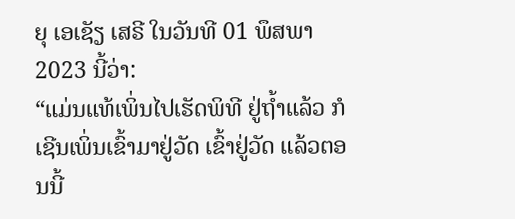ຍຸ ເອເຊັຽ ເສຣີ ໃນວັນທີ 01 ພຶສພາ 2023 ນີ້ວ່າ:
“ແມ່ນແທ້ເພິ່ນໄປເຮັດພິທີ ຢູ່ຖໍ້າແລ້ວ ກໍເຊີນເພິ່ນເຂົ້າມາຢູ່ວັດ ເຂົ້າຢູ່ວັດ ແລ້ວຕອນນີ້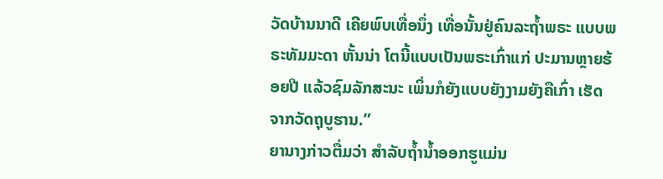ວັດບ້ານນາດີ ເຄີຍພົບເທື່ອນຶ່ງ ເທື່ອນັ້ນຢູ່ຄົນລະຖໍ້າພຣະ ແບບພຣະທັມມະດາ ຫັ້ນນ່າ ໂຕນີ້ແບບເປັນພຣະເກົ່າແກ່ ປະມານຫຼາຍຮ້ອຍປີ ແລ້ວຊົມລັກສະນະ ເພິ່ນກໍຍັງແບບຍັງງາມຍັງຄືເກົ່າ ເຮັດຈາກວັດຖຸບູຮານ.”
ຍານາງກ່າວຕື່ມວ່າ ສຳລັບຖໍ້ານໍ້າອອກຮູແມ່ນ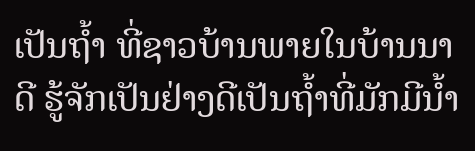ເປັນຖໍ້າ ທີ່ຊາວບ້ານພາຍໃນບ້ານນາດີ ຮູ້ຈັກເປັນຢ່າງດີເປັນຖໍ້າທີ່ມັກມີນໍ້າ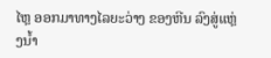ໄຫຼ ອອກມາທາງໄລຍະວ່າງ ຂອງຫີນ ລົງສູ່ແຫຼ່ງນໍ້າ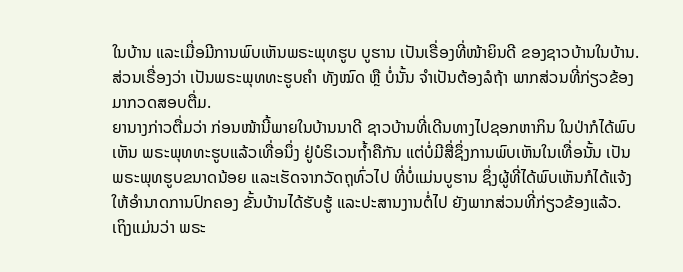ໃນບ້ານ ແລະເມື່ອມີການພົບເຫັນພຣະພຸທຮູບ ບູຮານ ເປັນເຣື່ອງທີ່ໜ້າຍິນດີ ຂອງຊາວບ້ານໃນບ້ານ. ສ່ວນເຣື່ອງວ່າ ເປັນພຣະພຸທທະຮູບຄຳ ທັງໝົດ ຫຼື ບໍ່ນັ້ນ ຈຳເປັນຕ້ອງລໍຖ້າ ພາກສ່ວນທີ່ກ່ຽວຂ້ອງ ມາກວດສອບຕື່ມ.
ຍານາງກ່າວຕື່ມວ່າ ກ່ອນໜ້ານີ້ພາຍໃນບ້ານນາດີ ຊາວບ້ານທີ່ເດີນທາງໄປຊອກຫາກິນ ໃນປ່າກໍໄດ້ພົບເຫັນ ພຣະພຸທທະຮູບແລ້ວເທື່ອນຶ່ງ ຢູ່ບໍຣິເວນຖໍ້າຄືກັນ ແຕ່ບໍ່ມີສື່ຊຶ່ງການພົບເຫັນໃນເທື່ອນັ້ນ ເປັນພຣະພຸທຮູບຂນາດນ້ອຍ ແລະເຮັດຈາກວັດຖຸທົ່ວໄປ ທີ່ບໍ່ແມ່ນບູຮານ ຊຶ່ງຜູ້ທີ່ໄດ້ພົບເຫັນກໍໄດ້ແຈ້ງ ໃຫ້ອຳນາດການປົກຄອງ ຂັ້ນບ້ານໄດ້ຮັບຮູ້ ແລະປະສານງານຕໍ່ໄປ ຍັງພາກສ່ວນທີ່ກ່ຽວຂ້ອງແລ້ວ.
ເຖິງແມ່ນວ່າ ພຣະ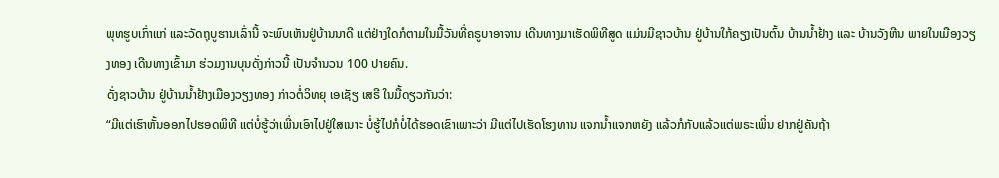ພຸທຮູບເກົ່າແກ່ ແລະວັດຖຸບູຮານເລົ່ານີ້ ຈະພົບເຫັນຢູ່ບ້ານນາດີ ແຕ່ຢ່າງໃດກໍຕາມໃນມື້ວັນທີ່ຄຣູບາອາຈານ ເດີນທາງມາເຮັດພິທີສູດ ແມ່ນມີຊາວບ້ານ ຢູ່ບ້ານໃກ້ຄຽງເປັນຕົ້ນ ບ້ານນໍ້າຢ້າງ ແລະ ບ້ານວັງຫີນ ພາຍໃນເມືອງວຽງທອງ ເດີນທາງເຂົ້າມາ ຮ່ວມງານບຸນດັ່ງກ່າວນີ້ ເປັນຈຳນວນ 100 ປາຍຄົນ.
ດັ່ງຊາວບ້ານ ຢູ່ບ້ານນໍ້າຢ້າງເມືອງວຽງທອງ ກ່າວຕໍ່ວິທຍຸ ເອເຊັຽ ເສຣີ ໃນມື້ດຽວກັນວ່າ:
“ມີແຕ່ເຮົາຫັ້ນອອກໄປຮອດພິທີ ແຕ່ບໍ່ຮູ້ວ່າເພີ່ນເອົາໄປຢູ່ໃສເນາະ ບໍ່ຮູ້ໄປກໍບໍ່ໄດ້ຮອດເຂົາເພາະວ່າ ມີແຕ່ໄປເຮັດໂຮງທານ ແຈກນໍ້າແຈກຫຍັງ ແລ້ວກໍກັບແລ້ວແຕ່ພຣະເພິ່ນ ຢາກຢູ່ຄັນຖ້າ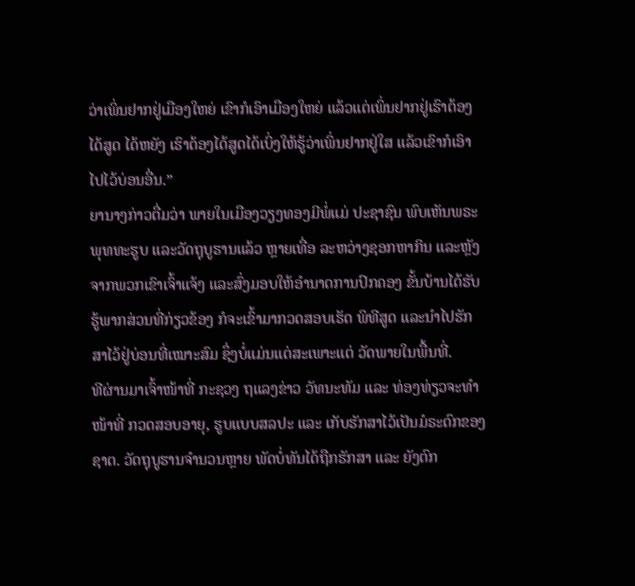ວ່າເພິ່ນຢາກຢູ່ເມືອງໃຫຍ່ ເຂົາກໍເອົາເມືອງໃຫຍ່ ແລ້ວແຕ່ເພິ່ນຢາກຢູ່ເຮົາຕ້ອງໄດ້ສູດ ໄດ້ຫຍັງ ເຮົາຕ້ອງໄດ້ສູດໄດ້ເບິ່ງໃຫ້ຮູ້ວ່າເພິ່ນຢາກຢູ່ໃສ ແລ້ວເຂົາກໍເອົາໄປໄວ້ບ່ອນອື່ນ.”
ຍານາງກ່າວຕື່ມວ່າ ພາຍໃນເມືອງວຽງທອງມີພໍ່ແມ່ ປະຊາຊົນ ພົບເຫັນພຣະພຸທທະຮູບ ແລະວັດຖຸບູຮານແລ້ວ ຫຼາຍເທື່ອ ລະຫວ່າງຊອກຫາກິນ ແລະຫຼັງຈາກພວກເຂົາເຈົ້າແຈ້ງ ແລະສົ່ງມອບໃຫ້ອຳນາດການປົກຄອງ ຂັ້ນບ້ານໄດ້ຮັບຮູ້ພາກສ່ວນທີ່ກ່ຽວຂ້ອງ ກໍຈະເຂົ້າມາກວດສອບເຮັດ ພິທີສູດ ແລະນຳໄປຮັກສາໄວ້ຢູ່ບ່ອນທີ່ເໝາະສົມ ຊຶ່ງບໍ່ແມ່ນແຕ່ສະເພາະແຕ່ ວັດພາຍໃນພື້ນທີ່.
ທີຜ່ານມາເຈົ້າໜ້າທີ່ ກະຊວງ ຖແລງຂ່າວ ວັທນະທັມ ແລະ ທ່ອງທ່ຽວຈະທຳໜ້າທີ່ ກວດສອບອາຍຸ, ຮູບແບບສລປະ ແລະ ເກັບຮັກສາໄວ້ເປັນມໍຣະດົກຂອງຊາຕ. ວັດຖຸບູຮານຈຳນວນຫຼາຍ ພັດບໍ່ທັນໄດ້ຖືກຮັກສາ ແລະ ຍັງຕົກ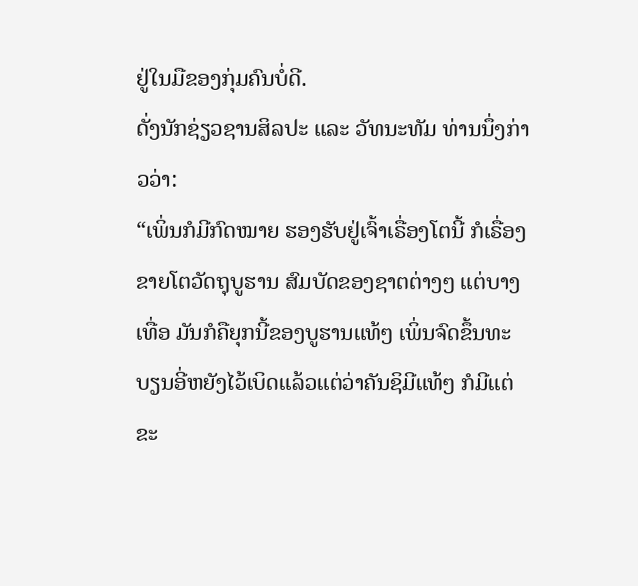ຢູ່ໃນມືຂອງກຸ່ມຄົນບໍ່ດີ.
ດັ່ງນັກຊ່ຽວຊານສິລປະ ແລະ ວັທນະທັມ ທ່ານນຶ່ງກ່າວວ່າ:
“ເພິ່ນກໍມີກົດໝາຍ ຮອງຮັບຢູ່ເຈົ້າເຣື່ອງໂຕນີ້ ກໍເຣື່ອງຂາຍໂຕວັດຖຸບູຮານ ສົມບັດຂອງຊາຕຕ່າງໆ ແຕ່ບາງເທື່ອ ມັນກໍຄືຍຸກນີ້ຂອງບູຮານແທ້ໆ ເພິ່ນຈົດຂຶ້ນທະບຽນອີ່ຫຍັງໄວ້ເບິດແລ້ວແຕ່ວ່າຄັນຊິມີແທ້ໆ ກໍມີແຕ່ຂະ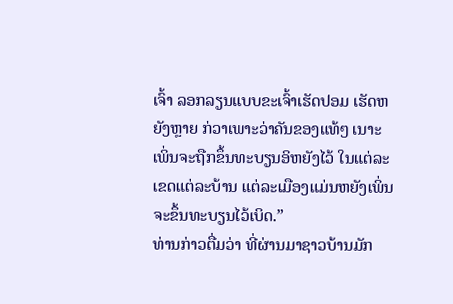ເຈົ້າ ລອກລຽນແບບຂະເຈົ້າເຮັດປອມ ເຮັດຫຍັງຫຼາຍ ກ່ວາເພາະວ່າຄັນຂອງແທ້ໆ ເນາະເພິ່ນຈະຖືກຂຶ້ນທະບຽນອິຫຍັງໄວ້ ໃນແຕ່ລະເຂດແຕ່ລະບ້ານ ແຕ່ລະເມືອງແມ່ນຫຍັງເພິ່ນຈະຂຶ້ນທະບຽນໄວ້ເບິດ.”
ທ່ານກ່າວຕື່ມວ່າ ທີ່ຜ່ານມາຊາວບ້ານມັກ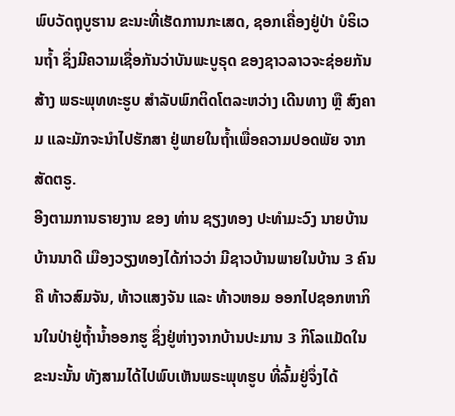ພົບວັດຖຸບູຮານ ຂະນະທີ່ເຮັດການກະເສດ, ຊອກເຄື່ອງຢູ່ປ່າ ບໍຣິເວນຖໍ້າ ຊຶ່ງມີຄວາມເຊື່ອກັນວ່າບັນພະບູຣຸດ ຂອງຊາວລາວຈະຊ່ອຍກັນສ້າງ ພຣະພຸທທະຮູບ ສຳລັບພົກຕິດໂຕລະຫວ່າງ ເດີນທາງ ຫຼື ສົງຄາມ ແລະມັກຈະນຳໄປຮັກສາ ຢູ່ພາຍໃນຖໍ້າເພື່ອຄວາມປອດພັຍ ຈາກສັດຕຣູ.
ອີງຕາມການຣາຍງານ ຂອງ ທ່ານ ຊຽງທອງ ປະທຳມະວົງ ນາຍບ້ານ ບ້ານນາດີ ເມືອງວຽງທອງໄດ້ກ່າວວ່າ ມີຊາວບ້ານພາຍໃນບ້ານ 3 ຄົນ ຄື ທ້າວສົມຈັນ, ທ້າວແສງຈັນ ແລະ ທ້າວຫອມ ອອກໄປຊອກຫາກິນໃນປ່າຢູ່ຖໍ້ານໍ້າອອກຮູ ຊຶ່ງຢູ່ຫ່າງຈາກບ້ານປະມານ 3 ກິໂລແມັດໃນຂະນະນັ້ນ ທັງສາມໄດ້ໄປພົບເຫັນພຣະພຸທຮູບ ທີ່ລົ້ມຢູ່ຈຶ່ງໄດ້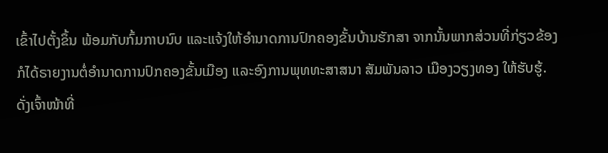ເຂົ້າໄປຕັ້ງຂຶ້ນ ພ້ອມກັບກົ້ມກາບນົບ ແລະແຈ້ງໃຫ້ອຳນາດການປົກຄອງຂັ້ນບ້ານຮັກສາ ຈາກນັ້ນພາກສ່ວນທີ່ກ່ຽວຂ້ອງ ກໍໄດ້ຣາຍງານຕໍ່ອຳນາດການປົກຄອງຂັ້ນເມືອງ ແລະອົງການພຸທທະສາສນາ ສັມພັນລາວ ເມືອງວຽງທອງ ໃຫ້ຮັບຮູ້.
ດັ່ງເຈົ້າໜ້າທີ່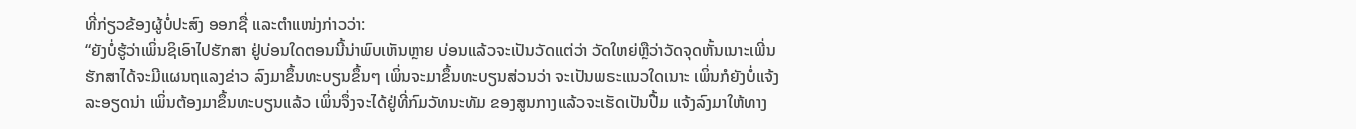ທີ່ກ່ຽວຂ້ອງຜູ້ບໍ່ປະສົງ ອອກຊື່ ແລະຕຳແໜ່ງກ່າວວ່າ:
“ຍັງບໍ່ຮູ້ວ່າເພິ່ນຊິເອົາໄປຮັກສາ ຢູ່ບ່ອນໃດຕອນນີ້ນ່າພົບເຫັນຫຼາຍ ບ່ອນແລ້ວຈະເປັນວັດແຕ່ວ່າ ວັດໃຫຍ່ຫຼືວ່າວັດຈຸດຫັ້ນເນາະເພີ່ນຮັກສາໄດ້ຈະມີແຜນຖແລງຂ່າວ ລົງມາຂຶ້ນທະບຽນຂຶ້ນໆ ເພິ່ນຈະມາຂຶ້ນທະບຽນສ່ວນວ່າ ຈະເປັນພຣະແນວໃດເນາະ ເພິ່ນກໍຍັງບໍ່ແຈ້ງລະອຽດນ່າ ເພິ່ນຕ້ອງມາຂຶ້ນທະບຽນແລ້ວ ເພິ່ນຈຶ່ງຈະໄດ້ຢູ່ທີ່ກົມວັທນະທັມ ຂອງສູນກາງແລ້ວຈະເຮັດເປັນປື້ມ ແຈ້ງລົງມາໃຫ້ທາງ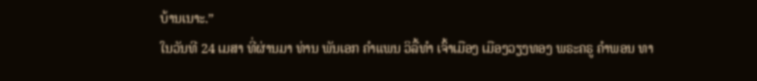ບ້ານເນາະ.”
ໃນວັນທີ 24 ເມສາ ທີ່ຜ່ານມາ ທ່ານ ພັນເອກ ຄຳແພນ ວິລື້ທຳ ເຈົ້າເມືອງ ເມືອງວຽງທອງ ພຣະຄຣູ ຄຳພອນ ທາ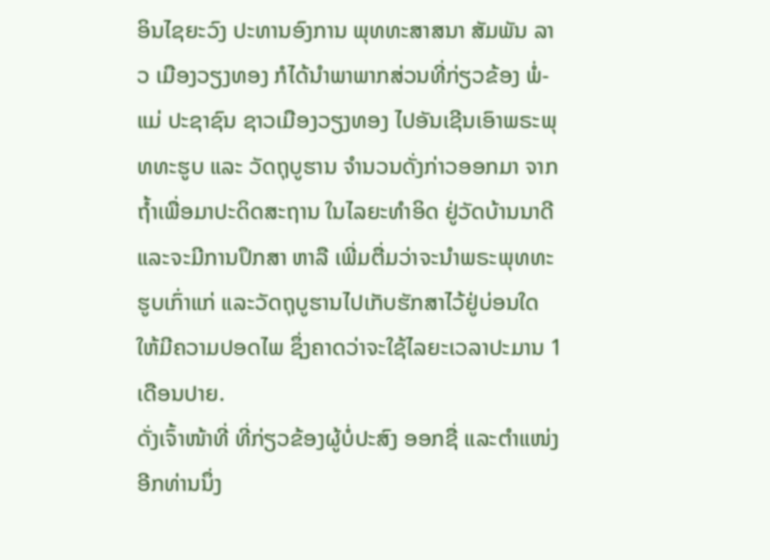ອິນໄຊຍະວົງ ປະທານອົງການ ພຸທທະສາສນາ ສັມພັນ ລາວ ເມືອງວຽງທອງ ກໍໄດ້ນຳພາພາກສ່ວນທີ່ກ່ຽວຂ້ອງ ພໍ່-ແມ່ ປະຊາຊົນ ຊາວເມືອງວຽງທອງ ໄປອັນເຊີນເອົາພຣະພຸທທະຮູບ ແລະ ວັດຖຸບູຮານ ຈຳນວນດັ່ງກ່າວອອກມາ ຈາກຖໍ້າເພື່ອມາປະດິດສະຖານ ໃນໄລຍະທຳອິດ ຢູ່ວັດບ້ານນາດີແລະຈະມີການປຶກສາ ຫາລື ເພີ່ມຕື່ມວ່າຈະນຳພຣະພຸທທະຮູບເກົ່າແກ່ ແລະວັດຖຸບູຮານໄປເກັບຮັກສາໄວ້ຢູ່ບ່ອນໃດ ໃຫ້ມີຄວາມປອດໄພ ຊຶ່ງຄາດວ່າຈະໃຊ້ໄລຍະເວລາປະມານ 1 ເດືອນປາຍ.
ດັ່ງເຈົ້າໜ້າທີ່ ທີ່ກ່ຽວຂ້ອງຜູ້ບໍ່ປະສົງ ອອກຊື່ ແລະຕຳແໜ່ງ ອີກທ່ານນຶ່ງ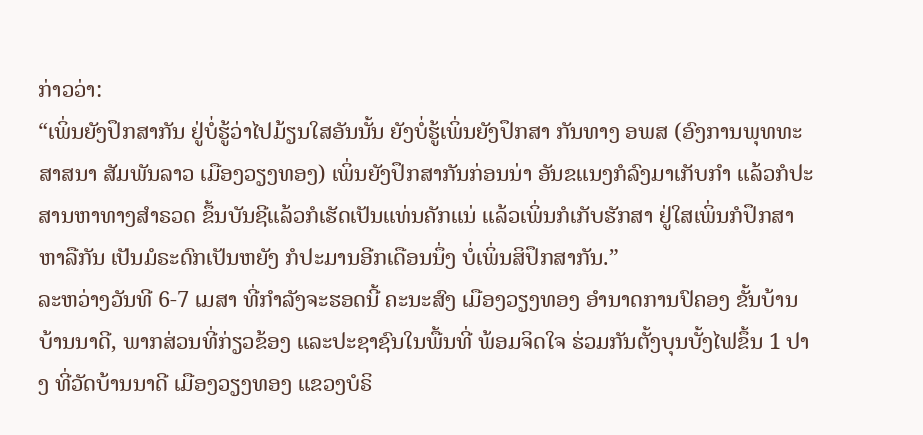ກ່າວວ່າ:
“ເພິ່ນຍັງປຶກສາກັນ ຢູ່ບໍ່ຮູ້ວ່າໄປມ້ຽນໃສອັນນັ້ນ ຍັງບໍ່ຮູ້ເພິ່ນຍັງປຶກສາ ກັນທາງ ອພສ (ອົງການພຸທທະສາສນາ ສັມພັນລາວ ເມືອງວຽງທອງ) ເພິ່ນຍັງປຶກສາກັນກ່ອນນ່າ ອັນຂແນງກໍລົງມາເກັບກຳ ແລ້ວກໍປະສານຫາທາງສຳຣວດ ຂຶ້ນບັນຊີແລ້ວກໍເຮັດເປັນແທ່ນຄັກແນ່ ແລ້ວເພິ່ນກໍເກັບຮັກສາ ຢູ່ໃສເພິ່ນກໍປຶກສາຫາລືກັນ ເປັນມໍຣະດົກເປັນຫຍັງ ກໍປະມານອີກເດືອນນຶ່ງ ບໍ່ເພິ່ນສິປຶກສາກັນ.”
ລະຫວ່າງວັນທີ 6-7 ເມສາ ທີ່ກຳລັງຈະຮອດນີ້ ຄະນະສົງ ເມືອງວຽງທອງ ອຳນາດການປົຄອງ ຂັ້ນບ້ານ ບ້ານນາດີ, ພາກສ່ວນທີ່ກ່ຽວຂ້ອງ ແລະປະຊາຊົນໃນພື້ນທີ່ ພ້ອມຈິດໃຈ ຮ່ວມກັນຕັ້ງບຸນບັ້ງໄຟຂຶ້ນ 1 ປາງ ທີ່ວັດບ້ານນາດີ ເມືອງວຽງທອງ ແຂວງບໍຣິ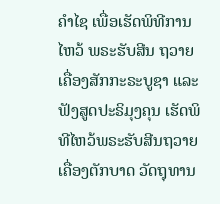ຄຳໄຊ ເພື່ອເຮັດພິທີການໄຫວ້ ພຣະຮັບສີນ ຖວາຍເຄື່ອງສັກກະຣະບູຊາ ແລະ ຟັງສູດປະຣິມຸງຄຸນ ເຮັດພິທີໄຫວ້ພຣະຮັບສີນຖວາຍເຄື່ອງຕັກບາດ ວັດຖຸທານ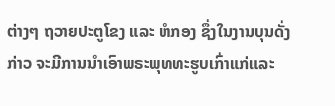ຕ່າງໆ ຖວາຍປະຕູໂຂງ ແລະ ຫໍກອງ ຊຶ່ງໃນງານບຸນດັ່ງກ່າວ ຈະມີການນຳເອົາພຣະພຸທທະຮູບເກົ່າແກ່ແລະ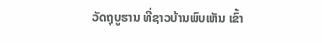ວັດຖຸບູຮານ ທີ່ຊາວບ້ານພົບເຫັນ ເຂົ້າ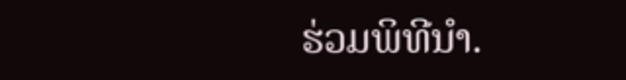ຮ່ວມພິທີນຳ.